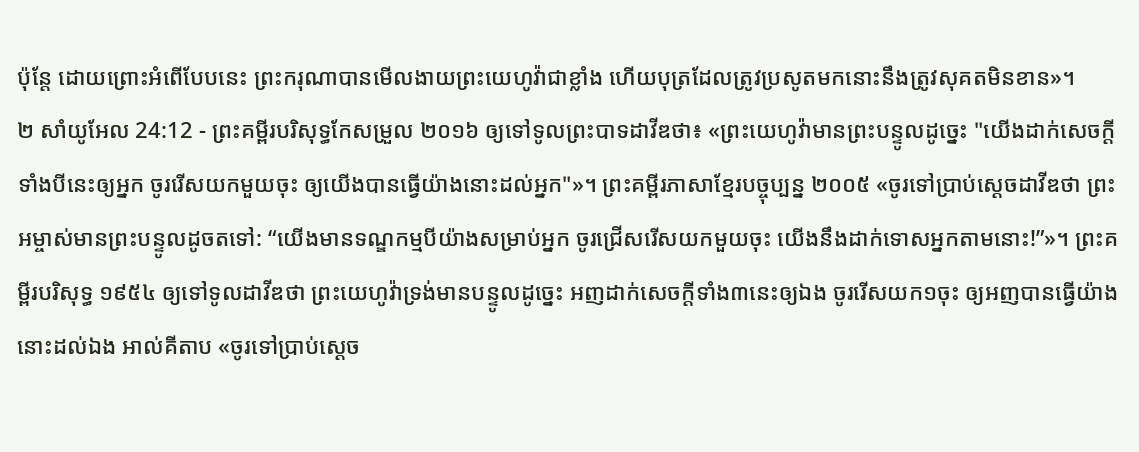ប៉ុន្តែ ដោយព្រោះអំពើបែបនេះ ព្រះករុណាបានមើលងាយព្រះយេហូវ៉ាជាខ្លាំង ហើយបុត្រដែលត្រូវប្រសូតមកនោះនឹងត្រូវសុគតមិនខាន»។
២ សាំយូអែល 24:12 - ព្រះគម្ពីរបរិសុទ្ធកែសម្រួល ២០១៦ ឲ្យទៅទូលព្រះបាទដាវីឌថា៖ «ព្រះយេហូវ៉ាមានព្រះបន្ទូលដូច្នេះ "យើងដាក់សេចក្ដីទាំងបីនេះឲ្យអ្នក ចូររើសយកមួយចុះ ឲ្យយើងបានធ្វើយ៉ាងនោះដល់អ្នក"»។ ព្រះគម្ពីរភាសាខ្មែរបច្ចុប្បន្ន ២០០៥ «ចូរទៅប្រាប់ស្ដេចដាវីឌថា ព្រះអម្ចាស់មានព្រះបន្ទូលដូចតទៅ: “យើងមានទណ្ឌកម្មបីយ៉ាងសម្រាប់អ្នក ចូរជ្រើសរើសយកមួយចុះ យើងនឹងដាក់ទោសអ្នកតាមនោះ!”»។ ព្រះគម្ពីរបរិសុទ្ធ ១៩៥៤ ឲ្យទៅទូលដាវីឌថា ព្រះយេហូវ៉ាទ្រង់មានបន្ទូលដូច្នេះ អញដាក់សេចក្ដីទាំង៣នេះឲ្យឯង ចូររើសយក១ចុះ ឲ្យអញបានធ្វើយ៉ាងនោះដល់ឯង អាល់គីតាប «ចូរទៅប្រាប់ស្តេច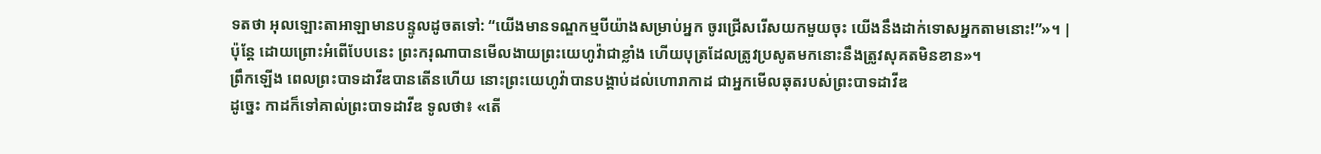ទតថា អុលឡោះតាអាឡាមានបន្ទូលដូចតទៅ: “យើងមានទណ្ឌកម្មបីយ៉ាងសម្រាប់អ្នក ចូរជ្រើសរើសយកមួយចុះ យើងនឹងដាក់ទោសអ្នកតាមនោះ!”»។ |
ប៉ុន្តែ ដោយព្រោះអំពើបែបនេះ ព្រះករុណាបានមើលងាយព្រះយេហូវ៉ាជាខ្លាំង ហើយបុត្រដែលត្រូវប្រសូតមកនោះនឹងត្រូវសុគតមិនខាន»។
ព្រឹកឡើង ពេលព្រះបាទដាវីឌបានតើនហើយ នោះព្រះយេហូវ៉ាបានបង្គាប់ដល់ហោរាកាដ ជាអ្នកមើលឆុតរបស់ព្រះបាទដាវីឌ
ដូច្នេះ កាដក៏ទៅគាល់ព្រះបាទដាវីឌ ទូលថា៖ «តើ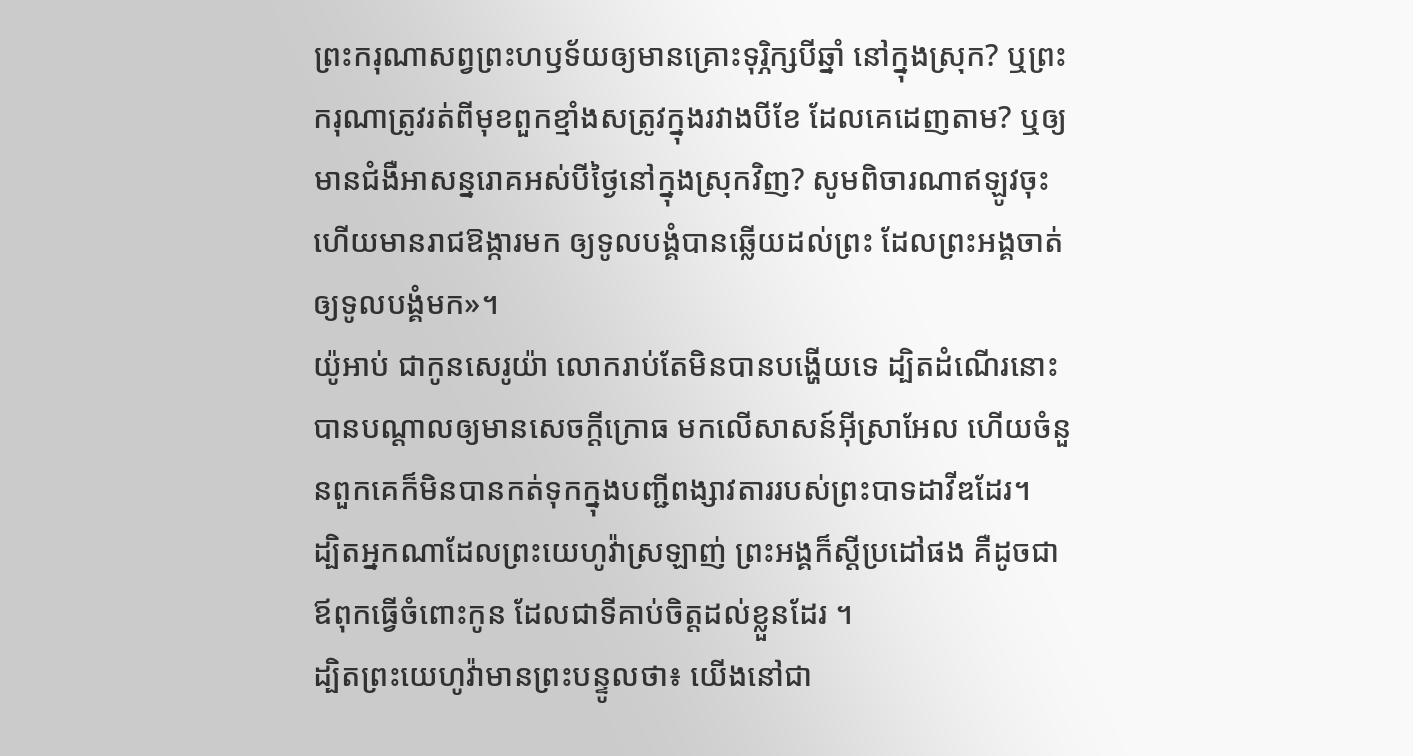ព្រះករុណាសព្វព្រះហឫទ័យឲ្យមានគ្រោះទុរ្ភិក្សបីឆ្នាំ នៅក្នុងស្រុក? ឬព្រះករុណាត្រូវរត់ពីមុខពួកខ្មាំងសត្រូវក្នុងរវាងបីខែ ដែលគេដេញតាម? ឬឲ្យមានជំងឺអាសន្នរោគអស់បីថ្ងៃនៅក្នុងស្រុកវិញ? សូមពិចារណាឥឡូវចុះ ហើយមានរាជឱង្ការមក ឲ្យទូលបង្គំបានឆ្លើយដល់ព្រះ ដែលព្រះអង្គចាត់ឲ្យទូលបង្គំមក»។
យ៉ូអាប់ ជាកូនសេរូយ៉ា លោករាប់តែមិនបានបង្ហើយទេ ដ្បិតដំណើរនោះបានបណ្ដាលឲ្យមានសេចក្ដីក្រោធ មកលើសាសន៍អ៊ីស្រាអែល ហើយចំនួនពួកគេក៏មិនបានកត់ទុកក្នុងបញ្ជីពង្សាវតាររបស់ព្រះបាទដាវីឌដែរ។
ដ្បិតអ្នកណាដែលព្រះយេហូវ៉ាស្រឡាញ់ ព្រះអង្គក៏ស្តីប្រដៅផង គឺដូចជាឪពុកធ្វើចំពោះកូន ដែលជាទីគាប់ចិត្តដល់ខ្លួនដែរ ។
ដ្បិតព្រះយេហូវ៉ាមានព្រះបន្ទូលថា៖ យើងនៅជា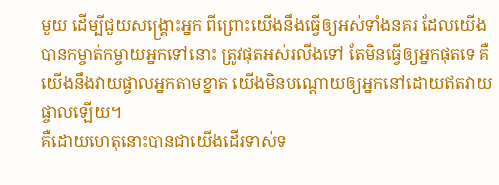មួយ ដើម្បីជួយសង្គ្រោះអ្នក ពីព្រោះយើងនឹងធ្វើឲ្យអស់ទាំងនគរ ដែលយើងបានកម្ចាត់កម្ចាយអ្នកទៅនោះ ត្រូវផុតអស់រលីងទៅ តែមិនធ្វើឲ្យអ្នកផុតទេ គឺយើងនឹងវាយផ្ចាលអ្នកតាមខ្នាត យើងមិនបណ្តោយឲ្យអ្នកនៅដោយឥតវាយផ្ចាលឡើយ។
គឺដោយហេតុនោះបានជាយើងដើរទាស់ទ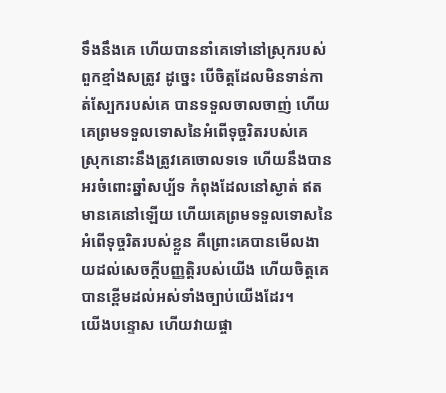ទឹងនឹងគេ ហើយបាននាំគេទៅនៅស្រុករបស់ពួកខ្មាំងសត្រូវ ដូច្នេះ បើចិត្តដែលមិនទាន់កាត់ស្បែករបស់គេ បានទទួលចាលចាញ់ ហើយគេព្រមទទួលទោសនៃអំពើទុច្ចរិតរបស់គេ
ស្រុកនោះនឹងត្រូវគេចោលទទេ ហើយនឹងបានអរចំពោះឆ្នាំសប្ប័ទ កំពុងដែលនៅស្ងាត់ ឥតមានគេនៅឡើយ ហើយគេព្រមទទួលទោសនៃអំពើទុច្ចរិតរបស់ខ្លួន គឺព្រោះគេបានមើលងាយដល់សេចក្ដីបញ្ញត្តិរបស់យើង ហើយចិត្តគេបានខ្ពើមដល់អស់ទាំងច្បាប់យើងដែរ។
យើងបន្ទោស ហើយវាយផ្ចា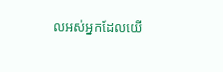លអស់អ្នកដែលយើ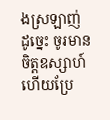ងស្រឡាញ់ ដូច្នេះ ចូរមានចិត្តឧស្សាហ៍ ហើយប្រែ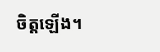ចិត្តឡើង។